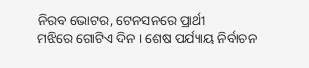ନିରବ ଭୋଟର, ଟେନସନରେ ପ୍ରାର୍ଥୀ
ମଝିରେ ଗୋଟିଏ ଦିନ । ଶେଷ ପର୍ଯ୍ୟାୟ ନିର୍ବାଚନ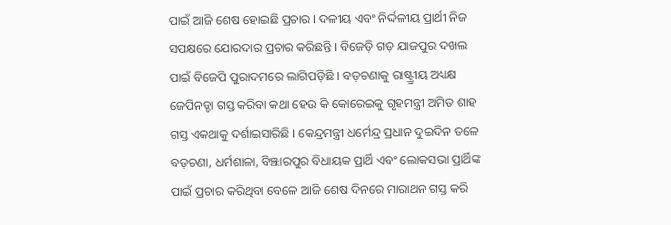ପାଇଁ ଆଜି ଶେଷ ହୋଇଛି ପ୍ରଚାର । ଦଳୀୟ ଏବଂ ନିର୍ଦ୍ଦଳୀୟ ପ୍ରାର୍ଥୀ ନିଜ ସପକ୍ଷରେ ଯୋରଦାର ପ୍ରଚାର କରିଛନ୍ତି । ବିଜେଡ଼ି ଗଡ଼ ଯାଜପୁର ଦଖଲ ପାଇଁ ବିଜେପି ପୁରାଦମରେ ଲାଗିପଡ଼ିଛି । ବଡ଼ଚଣାକୁ ରାଷ୍ଟ୍ର୍ରୀୟ ଅଧ୍ୟକ୍ଷ ଜେପିନଡ୍ଡା ଗସ୍ତ କରିବା କଥା ହେଉ କି କୋରେଇକୁ ଗୃହମନ୍ତ୍ରୀ ଅମିତ ଶାହ ଗସ୍ତ ଏକଥାକୁ ଦର୍ଶାଇସାରିଛି । କେନ୍ଦ୍ରମନ୍ତ୍ରୀ ଧର୍ମେନ୍ଦ୍ର ପ୍ରଧାନ ଦୁଇଦିନ ତଳେ ବଡ଼ଚଣା, ଧର୍ମଶାଳା, ବିଞ୍ଝାରପୁର ବିଧାୟକ ପ୍ରାର୍ଥି ଏବଂ ଲୋକସଭା ପ୍ରାର୍ଥିଙ୍କ ପାଇଁ ପ୍ରଚାର କରିଥିବା ବେଳେ ଆଜି ଶେଷ ଦିନରେ ମାରାଥନ ଗସ୍ତ କରି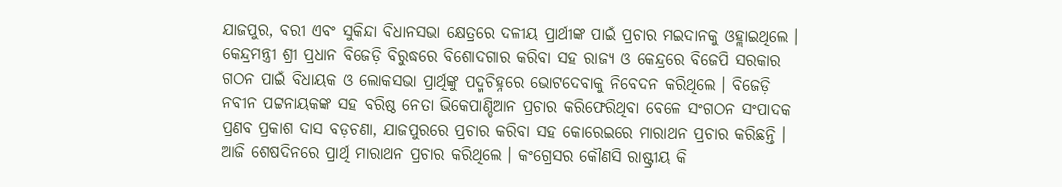ଯାଜପୁର, ବରୀ ଏବଂ ସୁକିନ୍ଦା ବିଧାନସଭା କ୍ଷେତ୍ରରେ ଦଳୀୟ ପ୍ରାର୍ଥୀଙ୍କ ପାଇଁ ପ୍ରଚାର ମଇଦାନକୁ ଓହ୍ଲାଇଥିଲେ । କେନ୍ଦ୍ରମନ୍ତ୍ରୀ ଶ୍ରୀ ପ୍ରଧାନ ବିଜେଡ଼ି ବିରୁଦ୍ଧରେ ବିଶୋଦଗାର କରିବା ସହ ରାଜ୍ୟ ଓ କେନ୍ଦ୍ରରେ ବିଜେପି ସରକାର ଗଠନ ପାଇଁ ବିଧାୟକ ଓ ଲୋକସଭା ପ୍ରାର୍ଥିଙ୍କୁ ପଦ୍ମଚିହ୍ନରେ ଭୋଟଦେବାକୁ ନିବେଦନ କରିଥିଲେ । ବିଜେଡ଼ି ନବୀନ ପଟ୍ଟନାୟକଙ୍କ ସହ ବରିଷ୍ଠ ନେତା ଭିକେପାଣ୍ଡିଆନ ପ୍ରଚାର କରିଫେରିଥିବା ବେଳେ ସଂଗଠନ ସଂପାଦକ ପ୍ରଣବ ପ୍ରକାଶ ଦାସ ବଡ଼ଚଣା, ଯାଜପୁରରେ ପ୍ରଚାର କରିବା ସହ କୋରେଇରେ ମାରାଥନ ପ୍ରଚାର କରିଛନ୍ତି । ଆଜି ଶେଷଦିନରେ ପ୍ରାର୍ଥି ମାରାଥନ ପ୍ରଚାର କରିଥିଲେ । କଂଗ୍ରେସର କୌଣସି ରାଷ୍ଟ୍ରୀୟ କି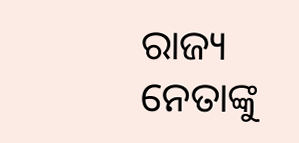ରାଜ୍ୟ ନେତାଙ୍କୁ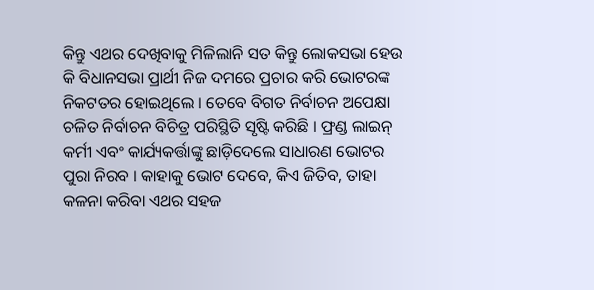କିନ୍ତୁ ଏଥର ଦେଖିବାକୁ ମିଳିଲାନି ସତ କିନ୍ତୁ ଲୋକସଭା ହେଉ କି ବିଧାନସଭା ପ୍ରାର୍ଥୀ ନିଜ ଦମରେ ପ୍ରଚାର କରି ଭୋଟରଙ୍କ ନିକଟତର ହୋଇଥିଲେ । ତେବେ ବିଗତ ନିର୍ବାଚନ ଅପେକ୍ଷା ଚଳିତ ନିର୍ବାଚନ ବିଚିତ୍ର ପରିସ୍ଥିତି ସୃଷ୍ଟି କରିଛି । ଫ୍ରଣ୍ଡ ଲାଇନ୍ କର୍ମୀ ଏବଂ କାର୍ଯ୍ୟକର୍ତ୍ତାଙ୍କୁ ଛାଡ଼ିଦେଲେ ସାଧାରଣ ଭୋଟର ପୁରା ନିରବ । କାହାକୁ ଭୋଟ ଦେବେ, କିଏ ଜିତିବ, ତାହା କଳନା କରିବା ଏଥର ସହଜ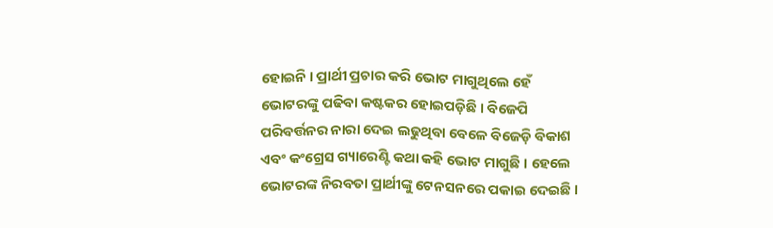ହୋଇନି । ପ୍ରାର୍ଥୀ ପ୍ରଚାର କରି ଭୋଟ ମାଗୁଥିଲେ ହେଁ ଭୋଟରଙ୍କୁ ପଢିବା କଷ୍ଟକର ହୋଇପଡ଼ିଛି । ବିଜେପି ପରିବର୍ତ୍ତନର ନାରା ଦେଇ ଲଢୁଥିବା ବେଳେ ବିଜେଡ଼ି ବିକାଶ ଏବଂ କଂଗ୍ରେସ ଗ୍ୟାରେଣ୍ଟି କଥା କହି ଭୋଟ ମାଗୁଛି । ହେଲେ ଭୋଟରଙ୍କ ନିରବତା ପ୍ରାର୍ଥୀଙ୍କୁ ଟେନସନରେ ପକାଇ ଦେଇଛି ।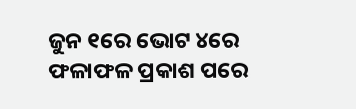ଜୁନ ୧ରେ ଭୋଟ ୪ରେ ଫଳାଫଳ ପ୍ରକାଶ ପରେ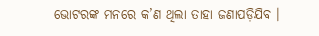ଭୋଟରଙ୍କ ମନରେ କ’ଣ ଥିଲା ତାହା ଜଣାପଡ଼ିଯିବ ।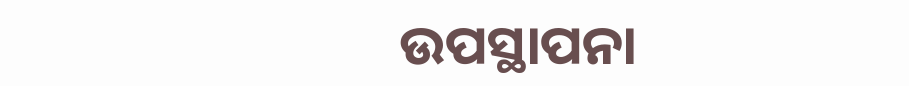ଉପସ୍ଥାପନା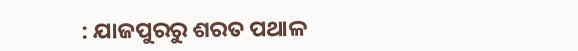: ଯାଜପୁରରୁ ଶରତ ପଥାଳ